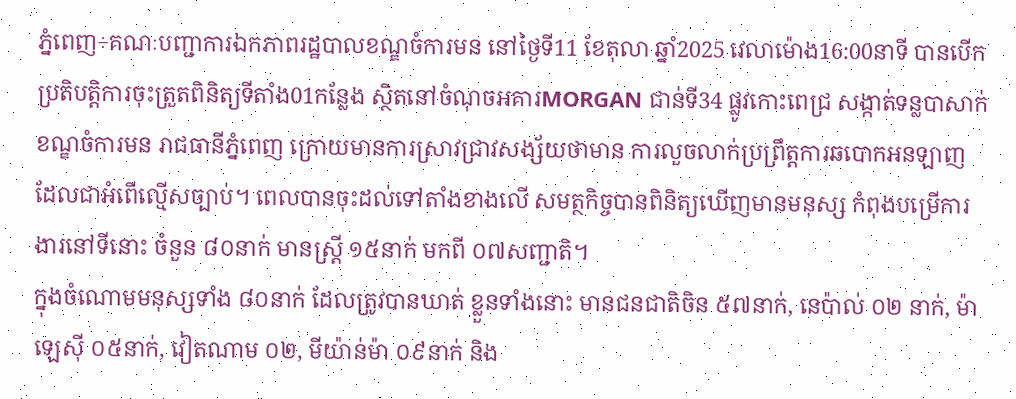ភ្នំពេញ÷គណៈបញ្ជាការឯកភាពរដ្ឋបាលខណ្ឌចំការមន នៅថ្ងៃទី11 ខែតុលា ឆ្នាំ2025 វេលាម៉ោង16:00នាទី បានបើកប្រតិបត្តិការចុះត្រួតពិនិត្យទីតាំង01កន្លែង ស្ថិតនៅចំណុចអគារMORGAN ជាន់ទី34 ផ្លូវកោះពេជ្រ សង្កាត់ទន្លបាសាក់ ខណ្ឌចំការមន រាជធានីភ្នំពេញ ក្រោយមានការស្រាវជ្រាវសង្ស័យថាមាន ការលួចលាក់ប្រព្រឹត្តការឆបោកអនឡាញ ដែលជាអំពើល្មើសច្បាប់។ ពេលបានចុះដល់ទៅតាំងខាងលើ សមត្ថកិច្ចបានពិនិត្យឃើញមានមនុស្ស កំពុងបម្រើការងារនៅទីនោះ ចំនួន ៨០នាក់ មានស្រ្តី ១៥នាក់ មកពី ០៧សញ្ជាតិ។
ក្នុងចំណោមមនុស្សទាំង ៨០នាក់ ដែលត្រូវបានឃាត់ ខ្លួនទាំងនោះ មានជនជាតិចិន ៥៧នាក់, នេប៉ាល់ ០២ នាក់, ម៉ាឡេស៊ី ០៥នាក់, វៀតណាម ០២, មីយ៉ាន់ម៉ា ០៩នាក់ និង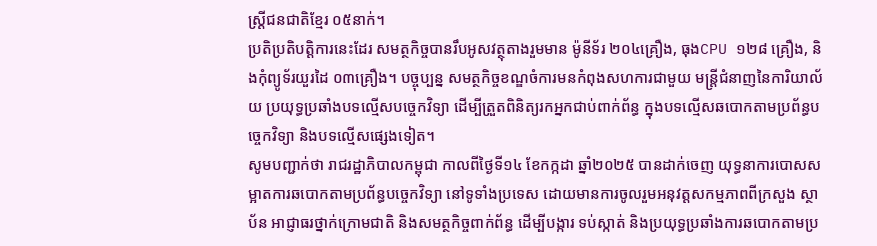ស្រ្តីជនជាតិខ្មែរ ០៥នាក់។
ប្រតិប្រតិបត្តិការនេះដែរ សមត្ថកិច្ចបានរឹបអូសវត្ថុតាងរួមមាន ម៉ូនីទ័រ ២០៤គ្រឿង, ធុងCPU ១២៨ គ្រឿង, និងកុំព្យូទ័រយួរដៃ ០៣គ្រឿង។ បច្ចុប្បន្ន សមត្ថកិច្ចខណ្ឌចំការមនកំពុងសហការជាមួយ មន្ត្រីជំនាញនៃការិយាល័យ ប្រយុទ្ធប្រឆាំងបទល្មើសបច្ចេកវិទ្យា ដើម្បីត្រួតពិនិត្យរកអ្នកជាប់ពាក់ព័ន្ធ ក្នុងបទល្មើសឆបោកតាមប្រព័ន្ធបច្ចេកវិទ្យា និងបទល្មើសផ្សេងទៀត។
សូមបញ្ជាក់ថា រាជរដ្ឋាភិបាលកម្ពុជា កាលពីថ្ងៃទី១៤ ខែកក្កដា ឆ្នាំ២០២៥ បានដាក់ចេញ យុទ្ធនាការបោសសម្អាតការឆបោកតាមប្រព័ន្ធបច្ចេកវិទ្យា នៅទូទាំងប្រទេស ដោយមានការចូលរួមអនុវត្តសកម្មភាពពីក្រសួង ស្ថាប័ន អាជ្ញាធរថ្នាក់ក្រោមជាតិ និងសមត្ថកិច្ចពាក់ព័ន្ធ ដើម្បីបង្ការ ទប់ស្កាត់ និងប្រយុទ្ធប្រឆាំងការឆបោកតាមប្រ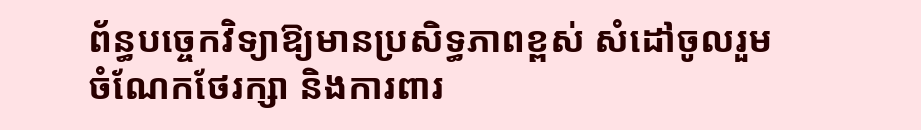ព័ន្ធបច្ចេកវិទ្យាឱ្យមានប្រសិទ្ធភាពខ្ពស់ សំដៅចូលរួមចំណែកថែរក្សា និងការពារ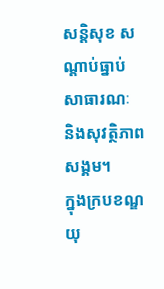សន្តិសុខ សណ្តាប់ធ្នាប់សាធារណៈ និងសុវត្ថិភាពសង្គម។
ក្នុងក្របខណ្ឌយុ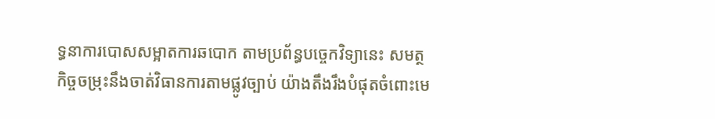ទ្ធនាការបោសសម្អាតការឆបោក តាមប្រព័ន្ធបច្ចេកវិទ្យានេះ សមត្ថកិច្ចចម្រុះនឹងចាត់វិធានការតាមផ្លូវច្បាប់ យ៉ាងតឹងរឹងបំផុតចំពោះមេ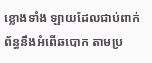ខ្លោងទាំង ឡាយដែលជាប់ពាក់ព័ន្ធនឹងអំពើឆបោក តាមប្រ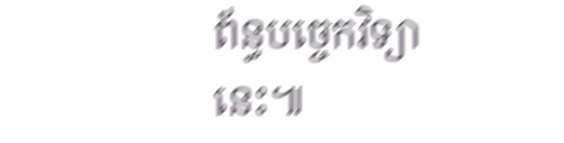ព័ន្ធបច្ចេកវិទ្យានេះ៕